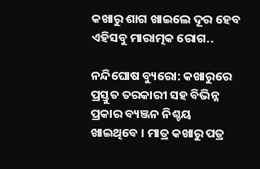କଖାରୁ ଶାଗ ଖାଇଲେ ଦୂର ହେବ ଏହିସବୁ ମାରାତ୍ମକ ରୋଗ..

ନନ୍ଦିଘୋଷ ବ୍ୟୁରୋ: କଖାରୁରେ ପ୍ରସ୍ତୁତ ତରକାରୀ ସହ ବିଭିନ୍ନ ପ୍ରକାର ବ୍ୟଞ୍ଜନ ନିଶ୍ଚୟ ଖାଇଥିବେ । ମାତ୍ର କଖାରୁ ପତ୍ର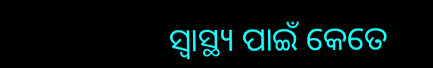ସ୍ୱାସ୍ଥ୍ୟ ପାଇଁ କେତେ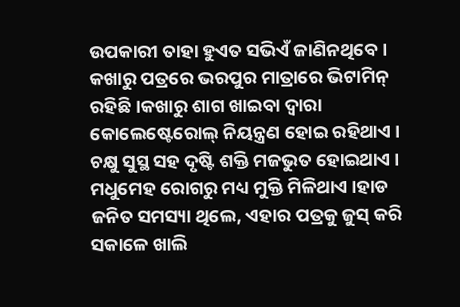ଉପକାରୀ ତାହା ହୁଏତ ସଭିଏଁ ଜାଣିନଥିବେ । କଖାରୁ ପତ୍ରରେ ଭରପୁର ମାତ୍ରାରେ ଭିଟାମିନ୍‌ ରହିଛି ।କଖାରୁ ଶାଗ ଖାଇବା ଦ୍ୱାରା କୋଲେଷ୍ଟେରୋଲ୍‌ ନିୟନ୍ତ୍ରଣ ହୋଇ ରହିଥାଏ । ଚକ୍ଷୁ ସୁସ୍ଥ ସହ ଦୃଷ୍ଟି ଶକ୍ତି ମଜଭୁତ ହୋଇଥାଏ । ମଧୁମେହ ରୋଗରୁ ମଧ୍ୟ ମୁକ୍ତି ମିଳିଥାଏ ।ହାଡ ଜନିତ ସମସ୍ୟା ଥିଲେ, ଏହାର ପତ୍ରକୁ ଜୁସ୍‌ କରି ସକାଳେ ଖାଲି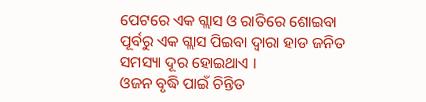ପେଟରେ ଏକ ଗ୍ଲାସ ଓ ରାତିରେ ଶୋଇବା ପୂର୍ବରୁ ଏକ ଗ୍ଲାସ ପିଇବା ଦ୍ୱାରା ହାଡ ଜନିତ ସମସ୍ୟା ଦୂର ହୋଇଥାଏ ।
ଓଜନ ବୃଦ୍ଧି ପାଇଁ ଚିନ୍ତିତ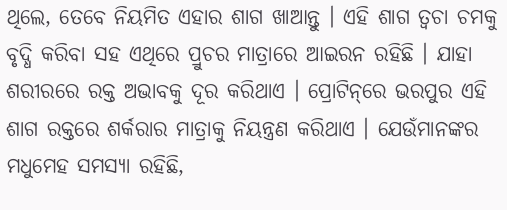ଥିଲେ, ତେବେ ନିୟମିତ ଏହାର ଶାଗ ଖାଆନ୍ତୁ । ଏହି ଶାଗ ତ୍ୱଚା ଚମକୁ ବୃଦ୍ଧି କରିବା ସହ ଏଥିରେ ପ୍ରୁଚର ମାତ୍ରାରେ ଆଇରନ ରହିଛି । ଯାହା ଶରୀରରେ ରକ୍ତ ଅଭାବକୁ ଦୂର କରିଥାଏ । ପ୍ରୋଟିନ୍‌ରେ ଭରପୁର ଏହି ଶାଗ ରକ୍ତରେ ଶର୍କରାର ମାତ୍ରାକୁ ନିୟନ୍ତ୍ରଣ କରିଥାଏ । ଯେଉଁମାନଙ୍କର ମଧୁମେହ ସମସ୍ୟା ରହିଛି,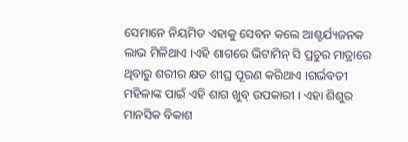ସେମାନେ ନିୟମିତ ଏହାକୁ ସେବନ କଲେ ଆଶ୍ଚର୍ଯ୍ୟଜନକ ଲାଭ ମିଳିଥାଏ ।ଏହି ଶାଗରେ ଭିଟାମିନ୍‌ ସି ପ୍ରଚୁର ମାତ୍ରାରେ ଥିବାରୁ ଶରୀର କ୍ଷତ ଶୀଘ୍ର ପୂରଣ କରିଥାଏ ।ଗର୍ଭବତୀ ମହିଳାଙ୍କ ପାଇଁ ଏହି ଶାଗ ଖୁବ୍‌ ଉପକାରୀ । ଏହା ଶିଶୁର ମାନସିକ ବିକାଶ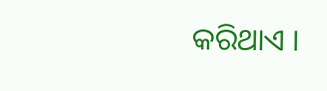କରିଥାଏ ।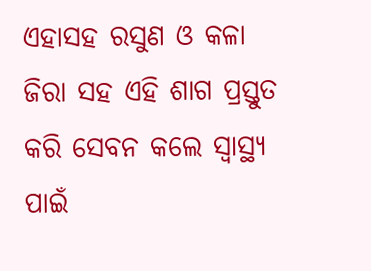ଏହାସହ ରସୁଣ ଓ କଳା ଜିରା ସହ ଏହି ଶାଗ ପ୍ରସ୍ତୁତ କରି ସେବନ କଲେ ସ୍ୱାସ୍ଥ୍ୟ ପାଇଁ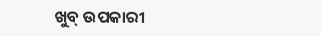ଖୁବ୍‌ ଉପକାରୀ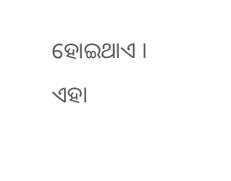ହୋଇଥାଏ । ଏହା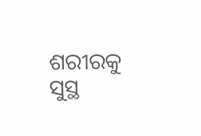ଶରୀରକୁ ସୁସ୍ଥ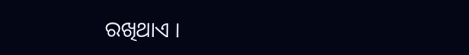ରଖିଥାଏ ।